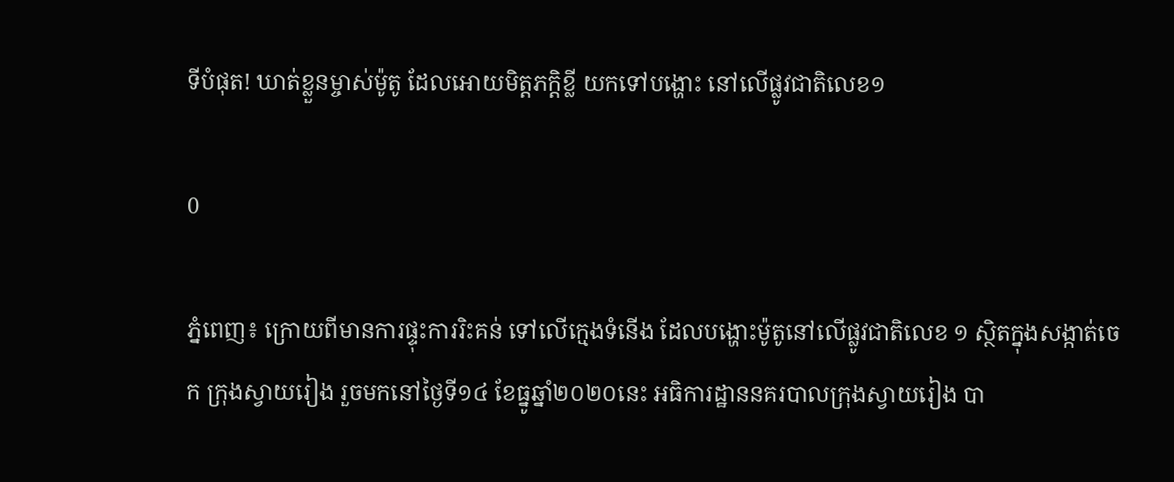ទីបំផុត! ឃាត់ខ្លួនម្ចាស់ម៉ូតូ ដែលអោយមិត្តភក្ដិខ្លី យកទៅបង្ហោះ នៅលើផ្លូវជាតិលេខ១

0

ភ្នំពេញ៖ ក្រោយពីមានការផ្ទុះការរិះគន់ ទៅលើក្មេងទំនើង ដែលបង្ហោះម៉ូតូនៅលើផ្លូវជាតិលេខ ១ ស្ថិតក្នុងសង្កាត់ចេក ក្រុងស្វាយរៀង រួចមកនៅថ្ងៃទី១៤ ខែធ្នូឆ្នាំ២០២០នេះ អធិការដ្ឋាននគរបាលក្រុងស្វាយរៀង បា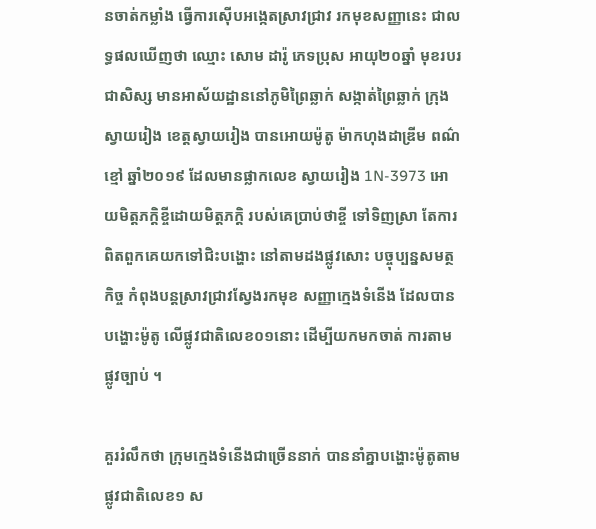នចាត់កម្លាំង ធ្វើការស៊ើបអង្កេតស្រាវជ្រាវ រកមុខសញ្ញានេះ ជាលទ្ធផលឃើញថា ឈ្មោះ សោម ដារ៉ូ ភេទប្រុស អាយុ២០ឆ្នាំ មុខរបរជាសិស្ស មានអាស័យដ្ឋាននៅភូមិព្រៃឆ្លាក់ សង្កាត់ព្រៃឆ្លាក់ ក្រុងស្វាយរៀង ខេត្តស្វាយរៀង បានអោយម៉ូតូ ម៉ាកហុងដាឌ្រីម ពណ៌ខ្មៅ ឆ្នាំ២០១៩ ដែលមានផ្លាកលេខ ស្វាយរៀង 1N-3973 អោយមិត្តភក្តិខ្ចីដោយមិត្តភក្ដិ របស់គេប្រាប់ថាខ្ចី ទៅទិញស្រា តែការពិតពួកគេយកទៅជិះបង្ហោះ នៅតាមដងផ្លូវសោះ បច្ចុប្បន្នសមត្ថកិច្ច កំពុងបន្តស្រាវជ្រាវស្វែងរកមុខ សញ្ញាក្មេងទំនើង ដែលបានបង្ហោះម៉ូតូ លើផ្លូវជាតិលេខ០១នោះ ដើម្បីយកមកចាត់ ការតាមផ្លូវច្បាប់ ។

គួររំលឹកថា ក្រុមក្មេងទំនើងជាច្រើននាក់ បាននាំគ្នាបង្ហោះម៉ូតូតាមផ្លូវជាតិលេខ១ ស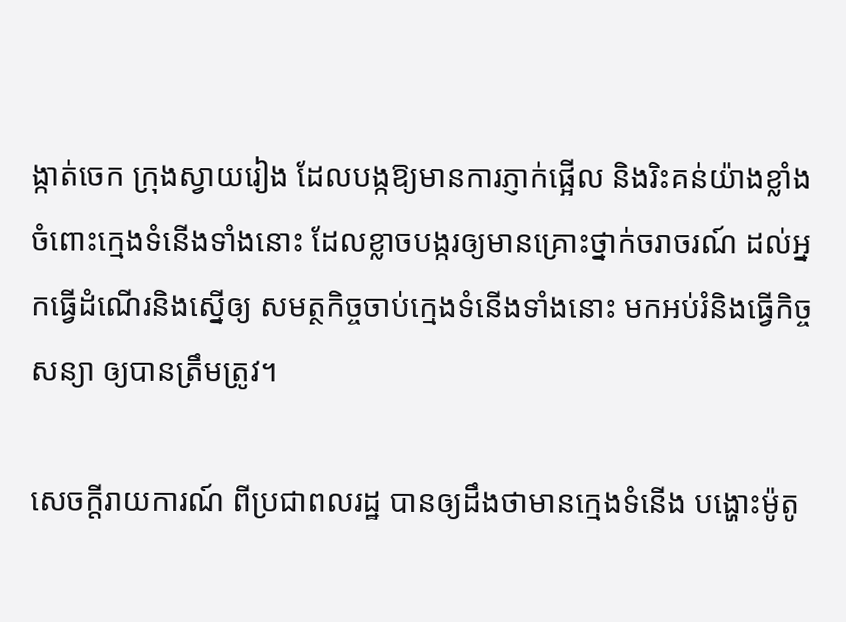ង្កាត់ចេក ក្រុងស្វាយរៀង ដែលបង្កឱ្យមានការភ្ញាក់ផ្អើល និងរិះគន់យ៉ាងខ្លាំង ចំពោះក្មេងទំនើងទាំងនោះ ដែលខ្លាចបង្ករឲ្យមានគ្រោះថ្នាក់ចរាចរណ៍ ដល់អ្នកធ្វើដំណើរនិងស្នើឲ្យ សមត្ថកិច្ចចាប់ក្មេងទំនើងទាំងនោះ មកអប់រំនិងធ្វើកិច្ចសន្យា ឲ្យបានត្រឹមត្រូវ។

សេចក្តីរាយការណ៍ ពីប្រជាពលរដ្ឋ បានឲ្យដឹងថាមានក្មេងទំនើង បង្ហោះម៉ូតូ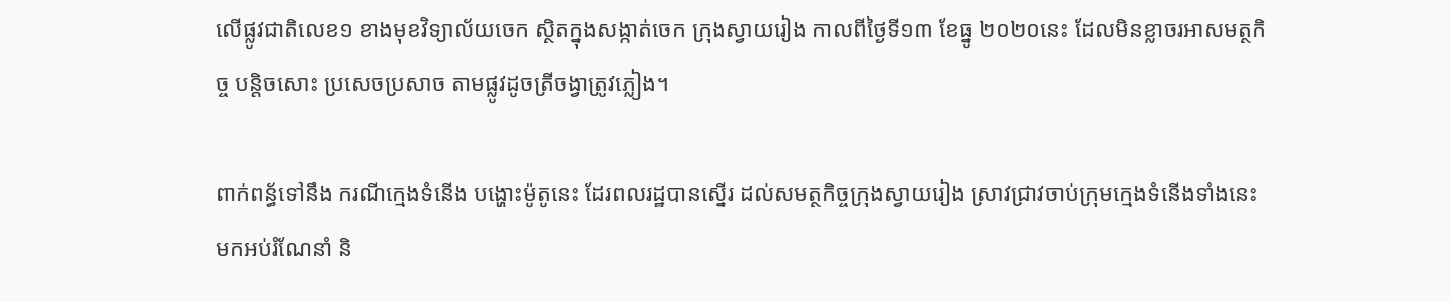លើផ្លូវជាតិលេខ១ ខាងមុខវិទ្យាល័យចេក ស្ថិតក្នុងសង្កាត់ចេក ក្រុងស្វាយរៀង កាលពីថ្ងៃទី១៣ ខែធ្នូ ២០២០នេះ ដែលមិនខ្លាចរអាសមត្ថកិច្ច បន្តិចសោះ ប្រសេចប្រសាច តាមផ្លូវដូចត្រីចង្វាត្រូវភ្លៀង។

ពាក់ពន្ធ័ទៅនឹង ករណីក្មេងទំនើង បង្ហោះម៉ូតូនេះ ដែរពលរដ្ឋបានស្នើរ ដល់សមត្ថកិច្ចក្រុងស្វាយរៀង ស្រាវជ្រាវចាប់ក្រុមក្មេងទំនើងទាំងនេះ មកអប់រំណែនាំ និ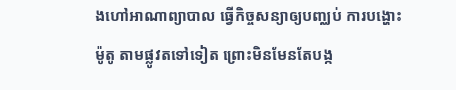ងហៅអាណាព្យាបាល ធ្វើកិច្ចសន្យាឲ្យបញ្ឈប់ ការបង្ហោះម៉ូតូ តាមផ្លូវតទៅទៀត ព្រោះមិនមែនតែបង្ក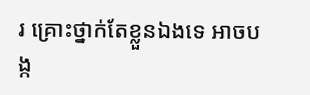រ គ្រោះថ្នាក់តែខ្លួនឯងទេ អាចបង្ក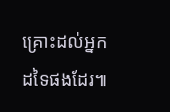គ្រោះដល់អ្នកដទៃផងដែរ៕